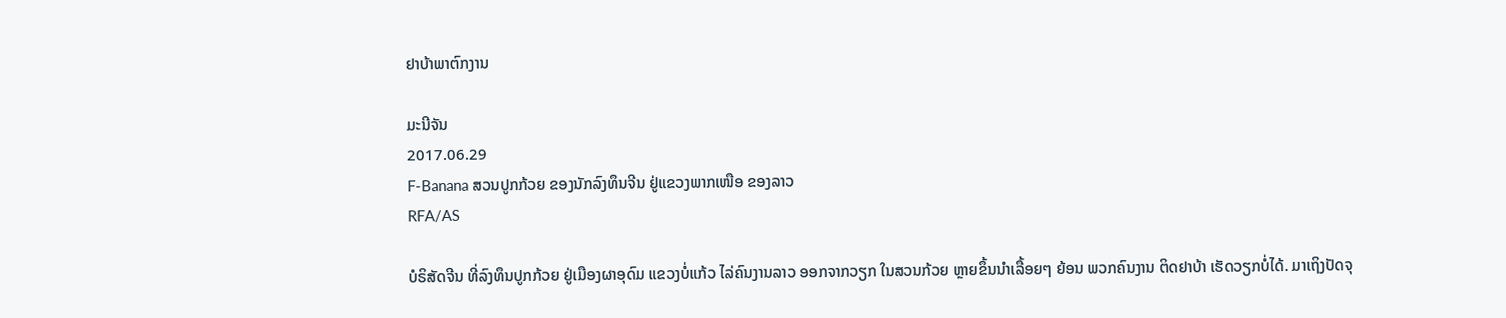ຢາບ້າພາຕົກງານ

ມະນີຈັນ
2017.06.29
F-Banana ສວນປູກກ້ວຍ ຂອງນັກລົງທຶນຈີນ ຢູ່ແຂວງພາກເໜືອ ຂອງລາວ
RFA/AS

ບໍຣິສັດຈີນ ທີ່ລົງທຶນປູກກ້ວຍ ຢູ່ເມືອງຜາອຸດົມ ແຂວງບໍ່ແກ້ວ ໄລ່ຄົນງານລາວ ອອກຈາກວຽກ ໃນສວນກ້ວຍ ຫຼາຍຂຶ້ນນໍາເລື້ອຍໆ ຍ້ອນ ພວກຄົນງານ ຕິດຢາບ້າ ເຮັດວຽກບໍ່ໄດ້. ມາເຖິງປັດຈຸ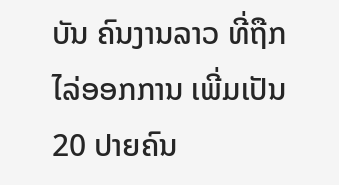ບັນ ຄົນງານລາວ ທີ່ຖືກໄລ່ອອກການ ເພີ່ມເປັນ 20 ປາຍຄົນ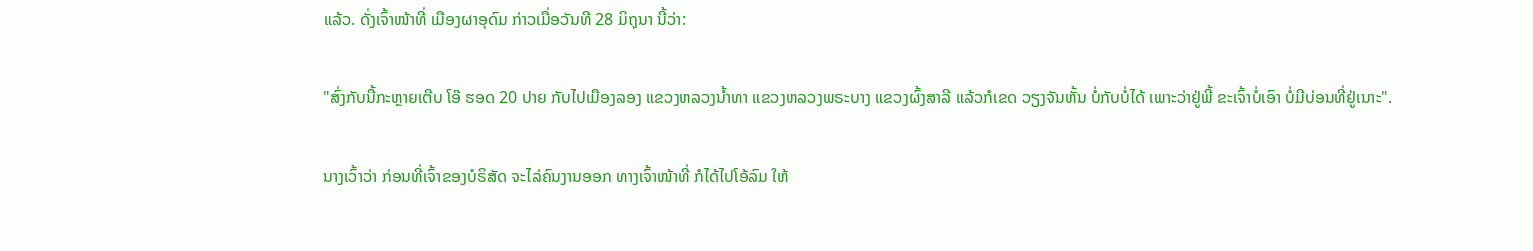ແລ້ວ. ດັ່ງເຈົ້າໜ້າທີ່ ເມືອງຜາອຸດົມ ກ່າວເມື່ອວັນທີ 28 ມິຖຸນາ ນີ້ວ່າ:

"ສົ່ງກັບນີ້ກະຫຼາຍເຕີບ ໂອ໊ ຮອດ 20 ປາຍ ກັບໄປເມືອງລອງ ແຂວງຫລວງນໍ້າທາ ແຂວງຫລວງພຣະບາງ ແຂວງຜົ້ງສາລີ ແລ້ວກໍເຂດ ວຽງຈັນຫັ້ນ ບໍ່ກັບບໍ່ໄດ້ ເພາະວ່າຢູ່ພີ້ ຂະເຈົ້າບໍ່ເອົາ ບໍ່ມີບ່ອນທີ່ຢູ່ເນາະ".

ນາງເວົ້າວ່າ ກ່ອນທີ່ເຈົ້າຂອງບໍຣິສັດ ຈະໄລ່ຄົນງານອອກ ທາງເຈົ້າໜ້າທີ່ ກໍໄດ້ໄປໂອ້ລົມ ໃຫ້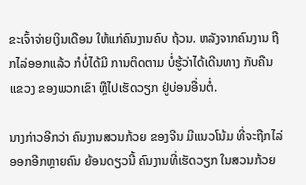ຂະເຈົ້າຈ່າຍເງິນເດືອນ ໃຫ້ແກ່ຄົນງານຄົບ ຖ້ວນ. ຫລັງຈາກຄົນງານ ຖືກໄລ່ອອກແລ້ວ ກໍບໍ່ໄດ້ມີ ການຕິດຕາມ ບໍ່ຮູ້ວ່າໄດ້ເດີນທາງ ກັບຄືນແຂວງ ຂອງພວກເຂົາ ຫຼືໄປເຮັດວຽກ ຢູ່ບ່ອນອື່ນຕໍ່.

ນາງກ່າວອີກວ່າ ຄົນງານສວນກ້ວຍ ຂອງຈີນ ມີແນວໂນ້ມ ທີ່ຈະຖືກໄລ່ອອກອີກຫຼາຍຄົນ ຍ້ອນດຽວນີ້ ຄົນງານທີ່ເຮັດວຽກ ໃນສວນກ້ວຍ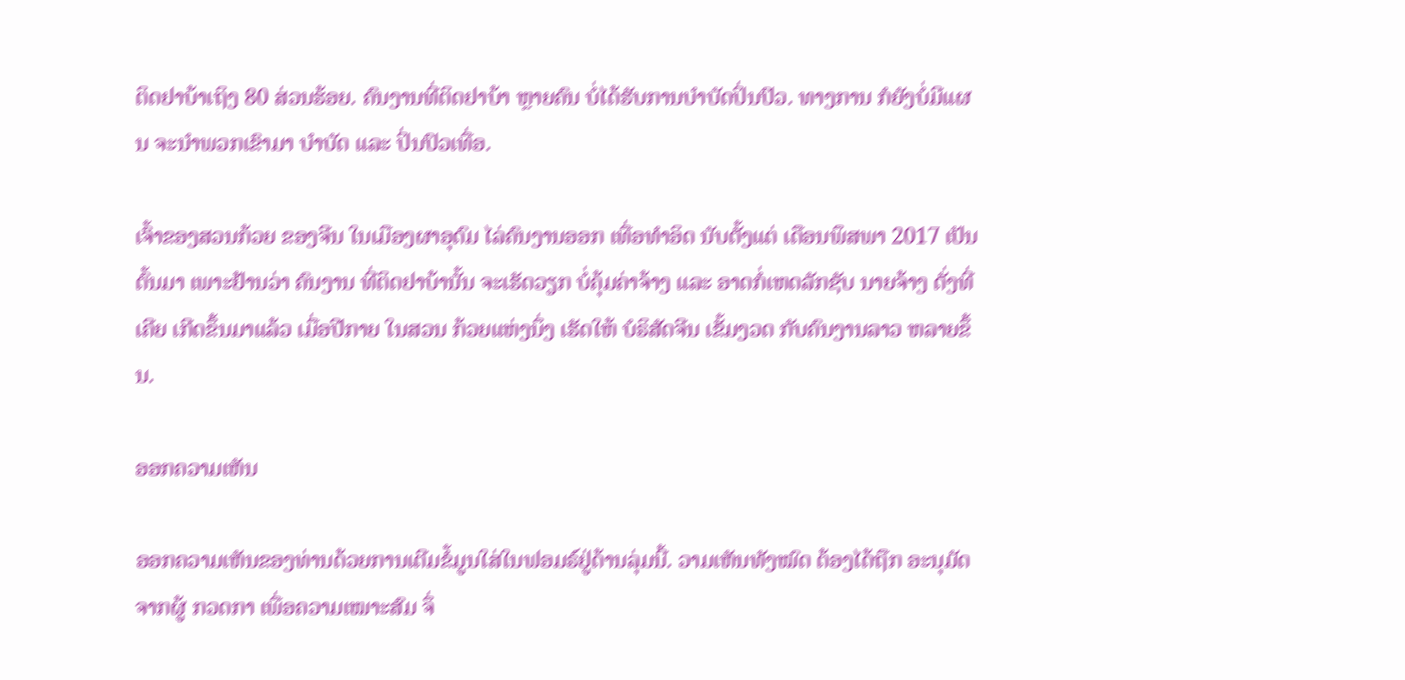ຕິດຢາບ້າເຖິງ 80 ສ່ວນຮ້ອຍ. ຄົນງານທີ່ຕິດຢາບ້າ ຫຼາຍຄົນ ບໍ່ໄດ້ຮັບການບໍາບັດປິ່ນປົວ. ທາງການ ກໍຍັງບໍ່ມີແຜນ ຈະນໍາພວກເຂົາມາ ບໍາບັດ ແລະ ປິ່ນປົວເທື່ອ.

ເຈົ້າຂອງສວນກ້ວຍ ຂອງຈີນ ໃນເມືອງຜາອຸດົມ ໄລ່ຄົນງານອອກ ເທື່ອທໍາອິດ ນັບຕັ້ງແຕ່ ເດືອນພຶສພາ 2017 ເປັນຕົ້ນມາ ເພາະຢ້ານວ່າ ຄົນງານ ທີ່ຕິດຢາບ້ານັ້ນ ຈະເຮັດວຽກ ບໍ່ຄຸ້ມຄ່າຈ້າງ ແລະ ອາດກໍ່ເຫດລັກຊັບ ນາຍຈ້າງ ດັ່ງທີ່ເຄີຍ ເກີດຂຶ້ນມາແລ້ວ ເມື່ອປີກາຍ ໃນສວນ ກ້ວຍແຫ່ງນຶ່ງ ເຮັດໃຫ້ ບໍຣິສັດຈີນ ເຂັ້ມງວດ ກັບຄົນງານລາວ ຫລາຍຂຶ້ນ.

ອອກຄວາມເຫັນ

ອອກຄວາມເຫັນຂອງທ່ານດ້ວຍການເຕີມຂໍ້ມູນໃສ່ໃນຟອມຣ໌ຢູ່ດ້ານລຸ່ມນີ້. ວາມເຫັນທັງໝົດ ຕ້ອງໄດ້ຖືກ ອະນຸມັດ ຈາກຜູ້ ກວດກາ ເພື່ອຄວາມເໝາະສົມ ຈຶ່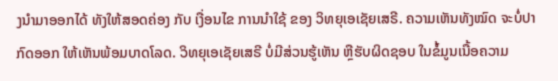ງນໍາມາອອກໄດ້ ທັງໃຫ້ສອດຄ່ອງ ກັບ ເງື່ອນໄຂ ການນຳໃຊ້ ຂອງ ວິທຍຸເອເຊັຍເສຣີ. ຄວາມເຫັນທັງໝົດ ຈະບໍ່ປາກົດອອກ ໃຫ້ເຫັນພ້ອມບາດໂລດ. ວິທຍຸເອເຊັຍເສຣີ ບໍ່ມີສ່ວນຮູ້ເຫັນ ຫຼືຮັບຜິດຊອບ ໃນຂໍ້ມູນເນື້ອຄວາມ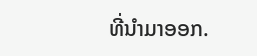ທີ່ນໍາມາອອກ.